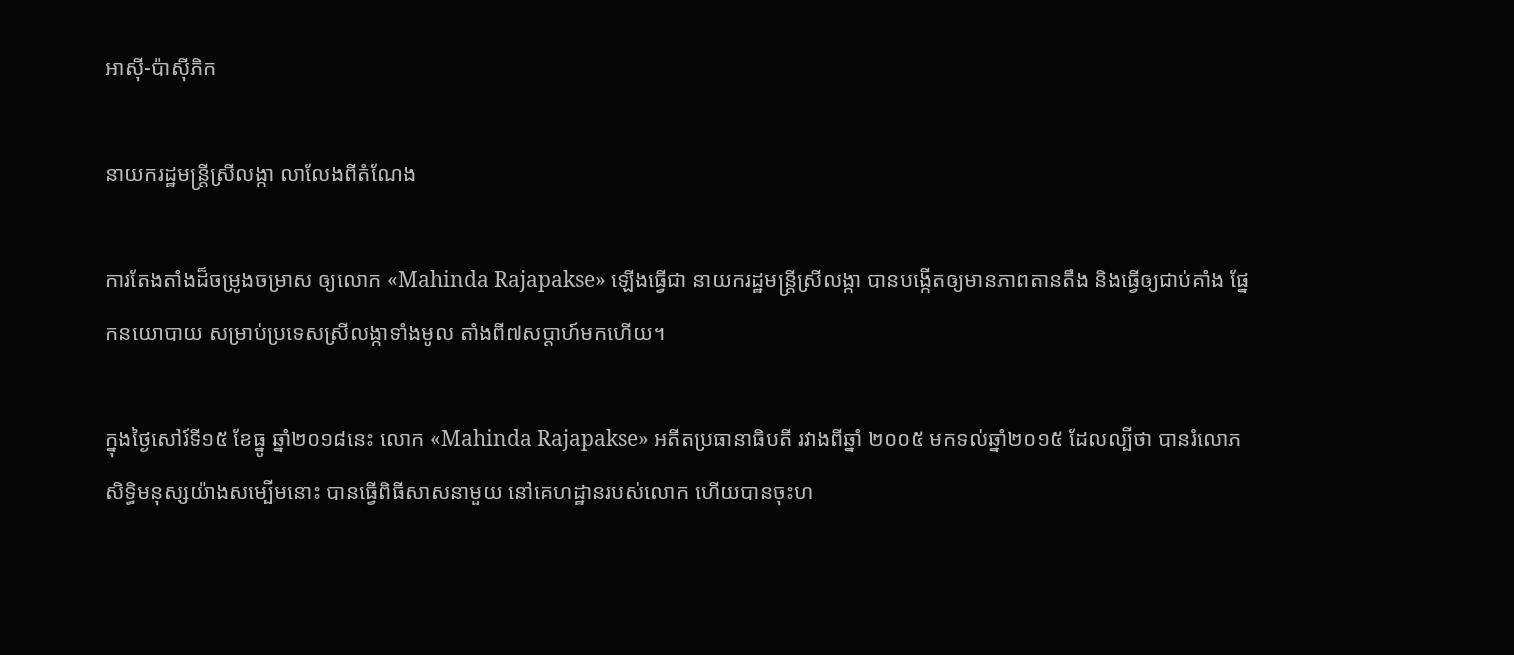អាស៊ី-ប៉ាស៊ីភិក

នាយករដ្ឋមន្ត្រីស្រីលង្កា លាលែងពីតំណែង

ការតែងតាំងដ៏ចម្រូងចម្រាស ឲ្យលោក «Mahinda Rajapakse» ឡើងធ្វើជា នាយករដ្ឋមន្ត្រីស្រីលង្កា បានបង្កើតឲ្យមានភាពតានតឹង និងធ្វើឲ្យជាប់គាំង ផ្នែកនយោបាយ សម្រាប់ប្រទេសស្រីលង្កាទាំងមូល តាំងពី៧សប្ដាហ៍មកហើយ។

ក្នុងថ្ងៃសៅរ៍ទី១៥ ខែធ្នូ ឆ្នាំ២០១៨នេះ លោក «Mahinda Rajapakse» អតីតប្រធានាធិបតី រវាងពីឆ្នាំ ២០០៥ មកទល់ឆ្នាំ២០១៥ ដែលល្បីថា បានរំលោភសិទ្ធិមនុស្សយ៉ាងសម្បើមនោះ បានធ្វើពិធីសាសនាមួយ នៅគេហដ្ឋានរបស់លោក ហើយបានចុះហ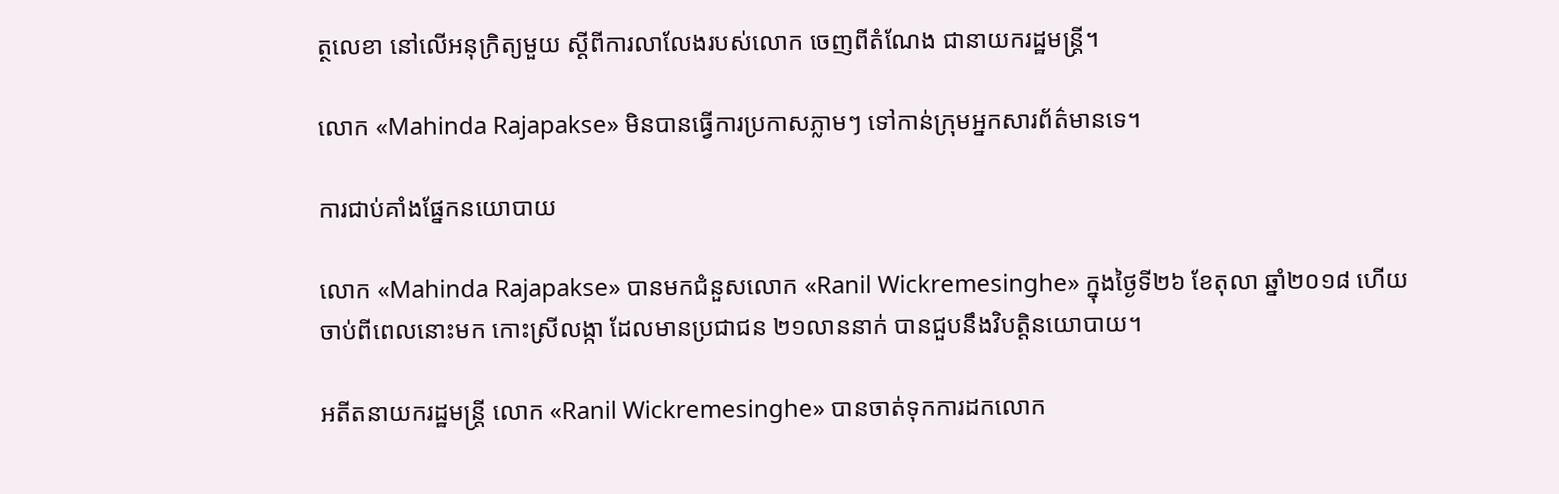ត្ថលេខា នៅលើអនុក្រិត្យមួយ ស្ដីពីការលាលែងរបស់លោក ចេញពីតំណែង ជានាយករដ្ឋមន្ត្រី។

លោក «Mahinda Rajapakse» មិនបានធ្វើការប្រកាសភ្លាមៗ ទៅកាន់ក្រុមអ្នកសារព័ត៌មានទេ។

ការជាប់គាំងផ្នែកនយោបាយ

លោក «Mahinda Rajapakse» បានមកជំនួសលោក «Ranil Wickremesinghe» ក្នុងថ្ងៃទី២៦ ខែតុលា ឆ្នាំ២០១៨ ហើយចាប់ពីពេលនោះមក កោះស្រីលង្កា ដែលមានប្រជាជន ២១លាននាក់ បានជួបនឹងវិបត្តិនយោបាយ។

អតីតនាយករដ្ឋមន្ត្រី លោក «Ranil Wickremesinghe» បានចាត់ទុកការដកលោក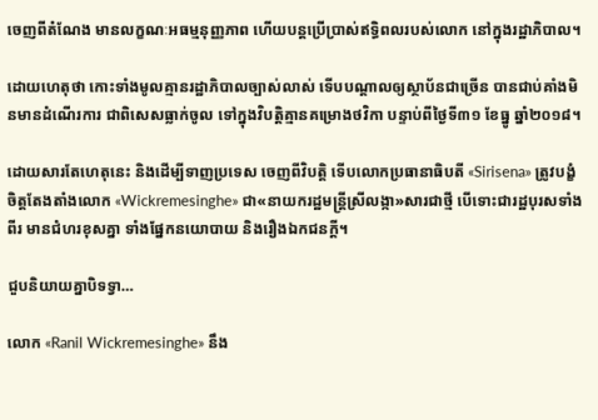ចេញពីតំណែង មានលក្ខណៈអធម្មនុញ្ញភាព ហើយបន្តប្រើប្រាស់ឥទ្ធិពលរបស់លោក នៅក្នុងរដ្ឋាភិបាល។

ដោយហេតុថា កោះទាំងមូលគ្មានរដ្ឋាភិបាលច្បាស់លាស់ ទើបបណ្ដាលឲ្យស្ថាប័នជាច្រើន បានជាប់គាំងមិនមានដំណើរការ ជាពិសេសធ្លាក់ចូល ទៅក្នុងវិបត្តិគ្មានគម្រោងថវិកា បន្ទាប់ពីថ្ងៃទី៣១ ខែធ្នូ ឆ្នាំ២០១៨។

ដោយសារតែហេតុនេះ និងដើម្បីទាញប្រទេស ចេញពីវិបត្តិ ទើបលោកប្រធានាធិបតី «Sirisena» ត្រូវបង្ខំចិត្តតែងតាំងលោក «Wickremesinghe» ជា«នាយករដ្ឋមន្ត្រីស្រីលង្កា»សារជាថ្មី បើទោះជារដ្ឋបុរសទាំងពីរ មានជំហរខុសគ្នា ទាំងផ្នែកនយោបាយ និងរឿងឯកជនក្ដី។

ជួបនិយាយគ្នាបិទទ្វា…

លោក «Ranil Wickremesinghe» នឹង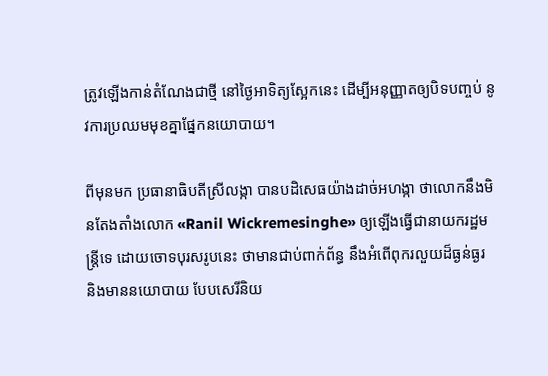ត្រូវឡើងកាន់តំណែងជាថ្មី នៅថ្ងៃអាទិត្យស្អែកនេះ ដើម្បីអនុញ្ញាតឲ្យបិទបញ្ចប់ នូវការប្រឈមមុខគ្នាផ្នែកនយោបាយ។

ពីមុនមក ប្រធានាធិបតីស្រីលង្កា បានបដិសេធយ៉ាងដាច់អហង្កា ថាលោកនឹងមិនតែងតាំងលោក «Ranil Wickremesinghe» ឲ្យឡើងធ្វើជានាយករដ្ឋមន្ត្រីទេ ដោយចោទបុរសរូបនេះ ថាមានជាប់ពាក់ព័ន្ធ នឹងអំពើពុករលួយដ៏ធ្ងន់ធ្ងរ និងមាននយោបាយ បែបសេរីនិយ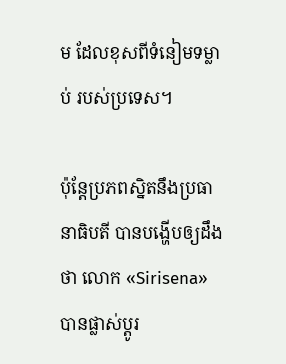ម ដែលខុសពីទំនៀមទម្លាប់ របស់ប្រទេស។

ប៉ុន្តែប្រភពស្និតនឹងប្រធានាធិបតី បានបង្ហើបឲ្យដឹងថា លោក «Sirisena» បានផ្លាស់ប្ដូរ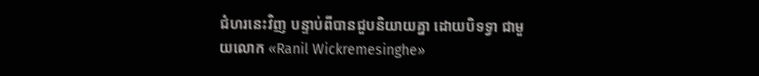ជំហរនេះវិញ បន្ទាប់ពីបានជួបនិយាយគ្នា ដោយបិទទ្វា ជាមួយលោក «Ranil Wickremesinghe»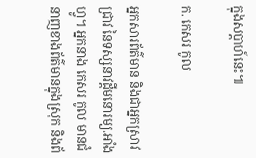ក្នុងសប្ដាហ៍នេះ៕

ក. កេសរ កូល

អ្នកសារព័ត៌មាន និងជាអ្នកស្រាវជ្រាវ នៃទស្សនាវដ្ដីមនោរម្យ.អាំងហ្វូ។ អ្នកនាង កេសរ កូល មានជំនាញខាងព័ត៌មានក្នុងស្រុក និងព័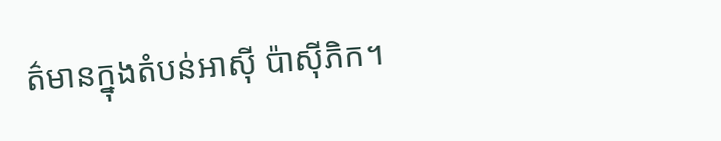ត៌មានក្នុងតំបន់អាស៊ី ប៉ាស៊ីភិក។